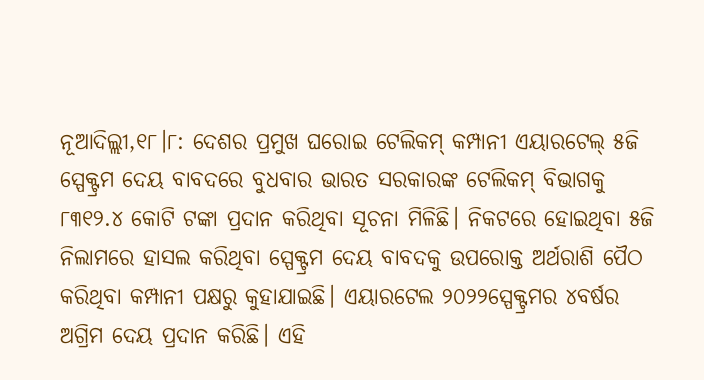ନୂଆଦିଲ୍ଲୀ,୧୮।୮: ଦେଶର ପ୍ରମୁଖ ଘରୋଇ ଟେଲିକମ୍ କମ୍ପାନୀ ଏୟାରଟେଲ୍ ୫ଜି ସ୍ପେକ୍ଟ୍ରମ ଦେୟ ବାବଦରେ ବୁଧବାର ଭାରତ ସରକାରଙ୍କ ଟେଲିକମ୍ ବିଭାଗକୁ ୮୩୧୨.୪ କୋଟି ଟଙ୍କା ପ୍ରଦାନ କରିଥିବା ସୂଚନା ମିଳିଛି। ନିକଟରେ ହୋଇଥିବା ୫ଜି ନିଲାମରେ ହାସଲ କରିଥିବା ସ୍ପେକ୍ଟ୍ରମ ଦେୟ ବାବଦକୁ ଉପରୋକ୍ତ ଅର୍ଥରାଶି ପୈଠ କରିଥିବା କମ୍ପାନୀ ପକ୍ଷରୁ କୁହାଯାଇଛି। ଏୟାରଟେଲ ୨୦୨୨ସ୍ପେକ୍ଟ୍ରମର ୪ବର୍ଷର ଅଗ୍ରିମ ଦେୟ ପ୍ରଦାନ କରିଛି। ଏହି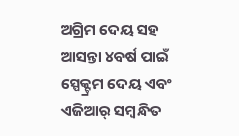ଅଗ୍ରିମ ଦେୟ ସହ ଆସନ୍ତା ୪ବର୍ଷ ପାଇଁ ସ୍ପେକ୍ଟ୍ରମ ଦେୟ ଏବଂ ଏଜିଆର୍ ସମ୍ବନ୍ଧିତ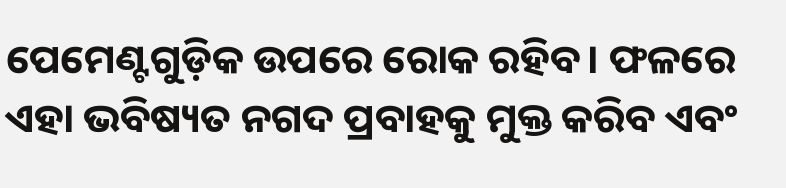ପେମେଣ୍ଟଗୁଡ଼ିକ ଉପରେ ରୋକ ରହିବ। ଫଳରେ ଏହା ଭବିଷ୍ୟତ ନଗଦ ପ୍ରବାହକୁ ମୁକ୍ତ କରିବ ଏବଂ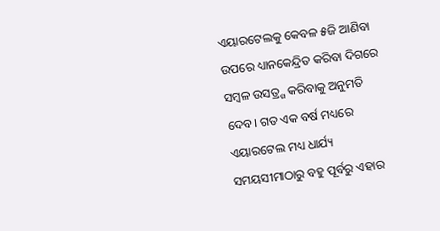ଏୟାରଟେଲକୁ କେବଳ ୫ଜି ଆଣିବା ଉପରେ ଧ୍ୟାନକେନ୍ଦ୍ରିତ କରିବା ଦିଗରେ ସମ୍ବଳ ଉସତ୍ର୍ଗ କରିବାକୁ ଅନୁମତି ଦେବ। ଗତ ଏକ ବର୍ଷ ମଧ୍ୟରେ ଏୟାରଟେଲ ମଧ୍ୟ ଧାର୍ଯ୍ୟ ସମୟସୀମାଠାରୁ ବହୁ ପୂର୍ବରୁ ଏହାର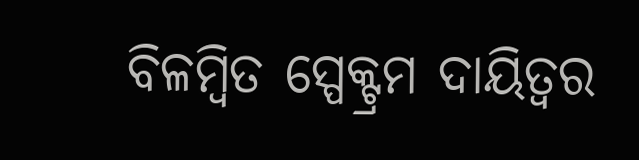ବିଳମ୍ବିତ ସ୍ପେକ୍ଟ୍ରମ ଦାୟିତ୍ୱର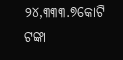୨୪,୩୩୩.୭କୋଟି ଟଙ୍କା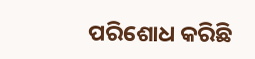ପରିଶୋଧ କରିଛି